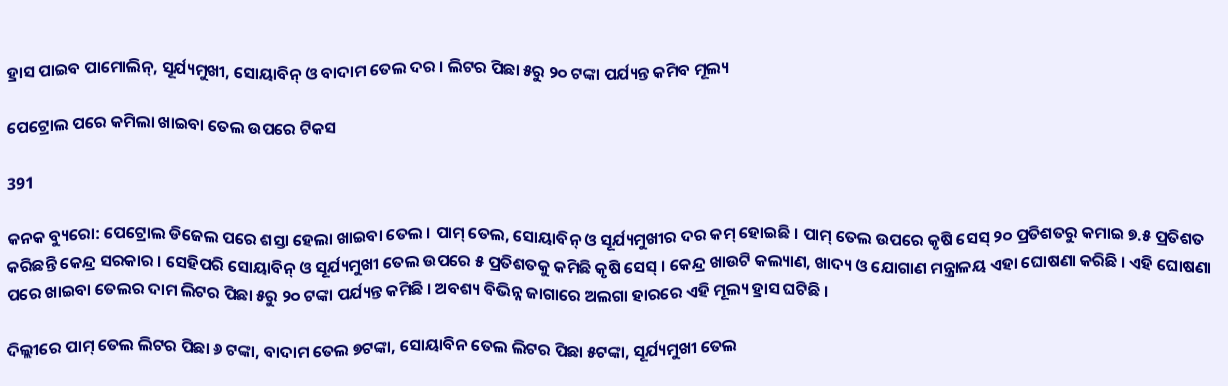ହ୍ରାସ ପାଇବ ପାମୋଲିନ୍, ସୂର୍ଯ୍ୟମୁଖୀ, ସୋୟାବିନ୍ ଓ ବାଦାମ ତେଲ ଦର । ଲିଟର ପିଛା ୫ରୁ ୨୦ ଟଙ୍କା ପର୍ଯ୍ୟନ୍ତ କମିବ ମୂଲ୍ୟ

ପେଟ୍ରୋଲ ପରେ କମିଲା ଖାଇବା ତେଲ ଉପରେ ଟିକସ

391

କନକ ବ୍ୟୁରୋ: ପେଟ୍ରୋଲ ଡିଜେଲ ପରେ ଶସ୍ତା ହେଲା ଖାଇବା ତେଲ । ପାମ୍ ତେଲ, ସୋୟାବିନ୍ ଓ ସୂର୍ଯ୍ୟମୁଖୀର ଦର କମ୍ ହୋଇଛି । ପାମ୍ ତେଲ ଉପରେ କୃଷି ସେସ୍ ୨୦ ପ୍ରତିଶତରୁ କମାଇ ୭.୫ ପ୍ରତିଶତ କରିଛନ୍ତି କେନ୍ଦ୍ର ସରକାର । ସେହିପରି ସୋୟାବିନ୍ ଓ ସୂର୍ଯ୍ୟମୁଖୀ ତେଲ ଉପରେ ୫ ପ୍ରତିଶତକୁ କମିଛି କୃଷି ସେସ୍ । କେନ୍ଦ୍ର ଖାଉଟି କଲ୍ୟାଣ, ଖାଦ୍ୟ ଓ ଯୋଗାଣ ମନ୍ତ୍ରାଳୟ ଏହା ଘୋଷଣା କରିଛି । ଏହି ଘୋଷଣା ପରେ ଖାଇବା ତେଲର ଦାମ ଲିଟର ପିଛା ୫ରୁ ୨୦ ଟଙ୍କା ପର୍ଯ୍ୟନ୍ତ କମିଛି । ଅବଶ୍ୟ ବିଭିନ୍ନ ଜାଗାରେ ଅଲଗା ହାରରେ ଏହି ମୂଲ୍ୟ ହ୍ରାସ ଘଟିଛି ।

ଦିଲ୍ଲୀରେ ପାମ୍ ତେଲ ଲିଟର ପିଛା ୬ ଟଙ୍କା, ବାଦାମ ତେଲ ୭ଟଙ୍କା, ସୋୟାବିନ ତେଲ ଲିଟର ପିଛା ୫ଟଙ୍କା, ସୂର୍ଯ୍ୟମୁଖୀ ତେଲ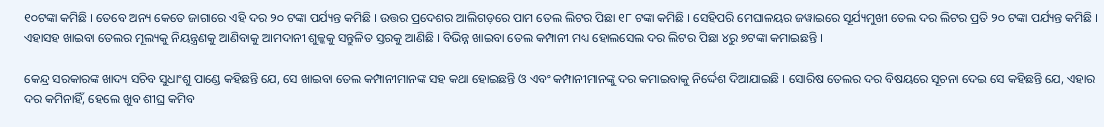୧୦ଟଙ୍କା କମିଛି । ତେବେ ଅନ୍ୟ କେତେ ଜାଗାରେ ଏହି ଦର ୨୦ ଟଙ୍କା ପର୍ଯ୍ୟନ୍ତ କମିଛି । ଉତ୍ତର ପ୍ରଦେଶର ଆଲିଗଡ଼ରେ ପାମ ତେଲ ଲିଟର ପିଛା ୧୮ ଟଙ୍କା କମିଛି । ସେହିପରି ମେଘାଳୟର ଜୱାଇରେ ସୂର୍ଯ୍ୟମୁଖୀ ତେଲ ଦର ଲିଟର ପ୍ରତି ୨୦ ଟଙ୍କା ପର୍ଯ୍ୟନ୍ତ କମିଛି । ଏହାସହ ଖାଇବା ତେଲର ମୂଲ୍ୟକୁ ନିୟନ୍ତ୍ରଣକୁ ଆଣିବାକୁ ଆମଦାନୀ ଶୁଳ୍କକୁ ସନ୍ତୁଳିତ ସ୍ତରକୁ ଆଣିଛି । ବିଭିନ୍ନ ଖାଇବା ତେଲ କମ୍ପାନୀ ମଧ୍ୟ ହୋଲସେଲ ଦର ଲିଟର ପିଛା ୪ରୁ ୭ଟଙ୍କା କମାଇଛନ୍ତି ।

କେନ୍ଦ୍ର ସରକାରଙ୍କ ଖାଦ୍ୟ ସଚିବ ସୁଧାଂଶୁ ପାଣ୍ଡେ କହିଛନ୍ତି ଯେ, ସେ ଖାଇବା ତେଲ କମ୍ପାନୀମାନଙ୍କ ସହ କଥା ହୋଇଛନ୍ତି ଓ ଏବଂ କମ୍ପାନୀମାନଙ୍କୁ ଦର କମାଇବାକୁ ନିର୍ଦ୍ଦେଶ ଦିଆଯାଇଛି । ସୋରିଷ ତେଲର ଦର ବିଷୟରେ ସୂଚନା ଦେଇ ସେ କହିଛନ୍ତି ଯେ, ଏହାର ଦର କମିନାହିଁ, ହେଲେ ଖୁବ ଶୀଘ୍ର କମିବ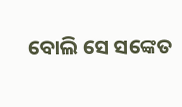ବୋଲି ସେ ସଙ୍କେତ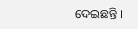ଦେଇଛନ୍ତି ।